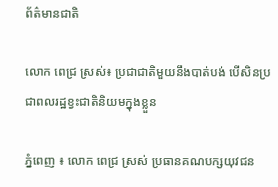ព័ត៌មានជាតិ

លោក ពេជ្រ ស្រស់៖ ប្រជាជាតិមួយនឹងបាត់បង់ បើសិនប្រជាពលរដ្ឋខ្វះជាតិនិយមក្នុងខ្លួន

ភ្នំពេញ ៖ លោក ពេជ្រ ស្រស់ ប្រធានគណបក្សយុវជន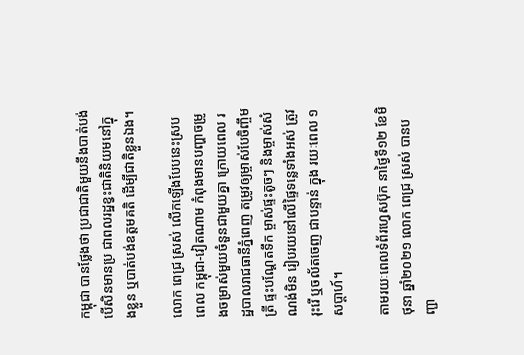កម្ពុជា បានថ្លែងថា ប្រជាជាតិមួយនឹងបាត់បង់ បើសិនមានប្រ ជាពលរដ្ឋខ្វះជាតិនិយមនៅក្នុងខ្លួន ឬបាត់បង់ឧត្តមគតិ ដើម្បីជាតិខ្លួនឯង។

លោក ពេជ្រ ស្រស់ លើកឡើងបែបនេះស្របពេល កម្ពុជា-វៀតណាម កំពុងមានបញ្ហាចម្រូងចម្រាស់មួយចំនួនជាមួយគ្នា ក្រោយពេល រដ្ឋបាលរាជធានីភ្នំពេញ តម្រូវឲ្យម្ចាស់បែចិញ្ចឹមត្រី ផ្ទះបណ្តែតទឹក ម្ចាស់ផ្ទះតូចៗ និងម្ចាស់សំណង់មិន រៀបរយនៅលើផ្ទៃទន្លេទាំងអស់ ត្រូវរុះរើ ឬចល័តចេញ ជាបន្ទាន់ ក្នុង រយៈពេល ១សប្ដាហ៍។

តាមរយៈពេលទំព័រហ្វេសប៊ុក នាថ្ងៃទី១២ ខែមិថុនា ឆ្នាំ២០២១ លោក ពេជ្រ ស្រស់ បានបញ្ជា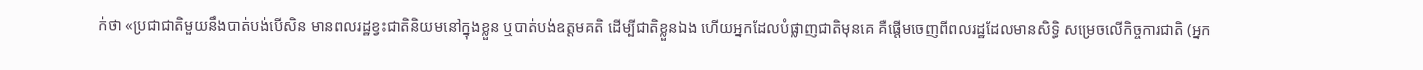ក់ថា «ប្រជាជាតិមួយនឹងបាត់បង់បើសិន មានពលរដ្ឋខ្វះជាតិនិយមនៅក្នុងខ្លួន ឬបាត់បង់ឧត្តមគតិ ដើម្បីជាតិខ្លួនឯង ហើយអ្នកដែលបំផ្លាញជាតិមុនគេ គឺផ្តើមចេញពីពលរដ្ឋដែលមានសិទ្ធិ សម្រេចលើកិច្ចការជាតិ (អ្នក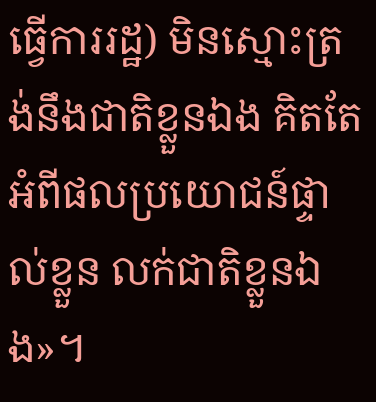ធ្វើការរដ្ឋ) មិនស្មោះត្រង់នឹងជាតិខ្លួនឯង គិតតែអំពីផលប្រយោជន៍ផ្ទាល់ខ្លួន លក់ជាតិខ្លួនឯង»។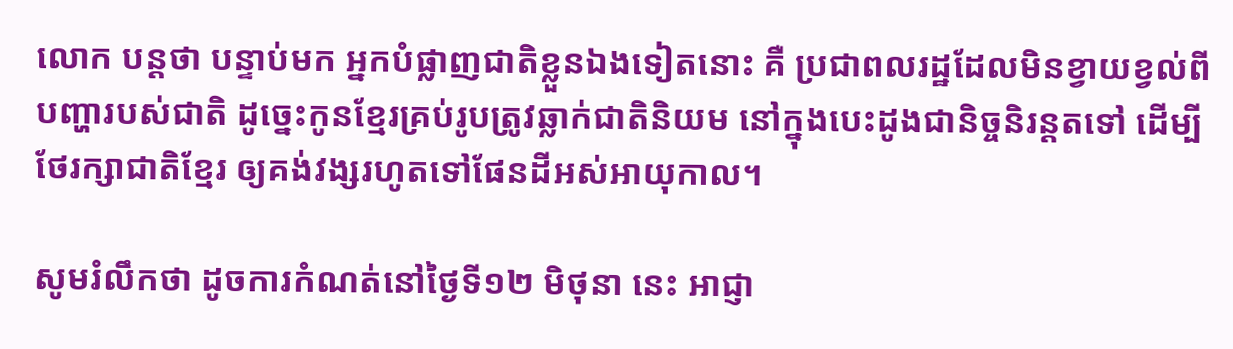លោក បន្ដថា បន្ទាប់មក អ្នកបំផ្លាញជាតិខ្លួនឯងទៀតនោះ គឺ ប្រជាពលរដ្ឋដែលមិនខ្វាយខ្វល់ពីបញ្ហារបស់ជាតិ ដូច្នេះកូនខ្មែរគ្រប់រូបត្រូវឆ្លាក់ជាតិនិយម នៅក្នុងបេះដូងជានិច្ចនិរន្តតទៅ ដើម្បីថែរក្សាជាតិខ្មែរ ឲ្យគង់វង្សរហូតទៅផែនដីអស់អាយុកាល។

សូមរំលឹកថា ដូចការកំណត់នៅថ្ងៃទី១២ មិថុនា នេះ អាជ្ញា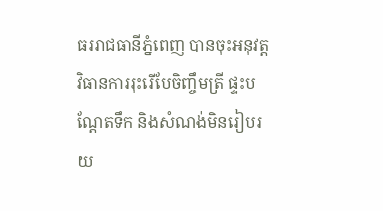ធររាជធានីភ្នំពេញ បានចុះអនុវត្តវិធានការរុះរើបែចិញ្ចឹមត្រី ផ្ទះបណ្ដែតទឹក និងសំណង់មិនរៀបរយ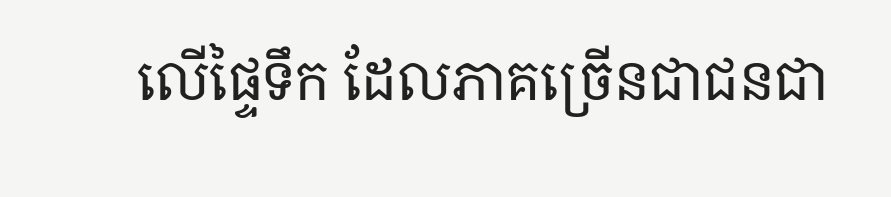លើផ្ទៃទឹក ដែលភាគច្រើនជាជនជា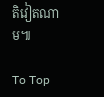តិវៀតណាម៕

To Top